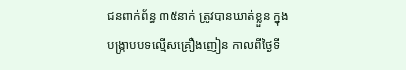ជនពាក់ព័ន្ធ ៣៥នាក់ ត្រូវបានឃាត់ខ្លួន ក្នុងបង្រ្កាបបទល្មើសគ្រឿងញៀន កាលពីថ្ងៃទី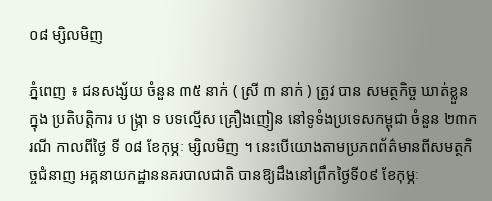០៨ ម្សិលមិញ

ភ្នំពេញ ៖ ជនសង្ស័យ ចំនួន ៣៥ នាក់ ( ស្រី ៣ នាក់ ) ត្រូវ បាន សមត្ថកិច្ច ឃាត់ខ្លួន ក្នុង ប្រតិបត្តិការ ប ង្ក្រា ទ បទល្មើស គ្រឿងញៀន នៅទូទំងប្រទេសកម្ពុជា ចំនួន ២៣ករណី កាលពីថ្ងៃ ទី ០៨ ខែកុម្ភៈ ម្សិលមិញ ។ នេះបើយោងតាមប្រភពព័ត៌មានពីសមត្ថកិច្ចជំនាញ អគ្គនាយកដ្ឋាននគរបាលជាតិ បានឱ្យដឹងនៅព្រឹកថ្ងៃទី០៩ ខែកុម្ភៈ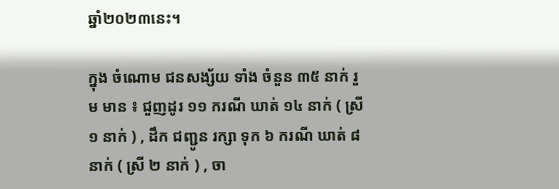ឆ្នាំ២០២៣នេះ។

ក្នុង ចំណោម ជនសង្ស័យ ទាំង ចំនួន ៣៥ នាក់ រួម មាន ៖ ជួញដូរ ១១ ករណី ឃាត់ ១៤ នាក់ ( ស្រី ១ នាក់ ) , ដឹក ជញ្ជូន រក្សា ទុក ៦ ករណី ឃាត់ ៨ នាក់ ( ស្រី ២ នាក់ ) , ចា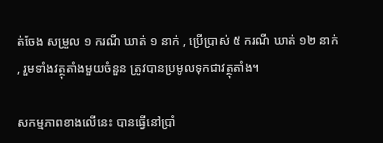ត់ចែង សម្រួល ១ ករណី ឃាត់ ១ នាក់ , ប្រើប្រាស់ ៥ ករណី ឃាត់ ១២ នាក់ , រួមទាំងវត្ថុតាំងមួយចំនួន ត្រូវបានប្រមូលទុកជាវត្ថុតាំង។

សកម្មភាពខាងលើនេះ បានធ្វើនៅប្រាំ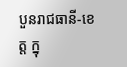បួនរាជធានី-ខេត្ត ក្នុ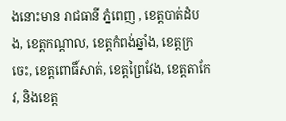ងនោះមាន រាជធានី ភ្នំពេញ , ខេត្តបាត់ដំបង, ខេត្តកណ្តាល, ខេត្តកំពង់ឆ្នាំង, ខេត្តក្រចេះ, ខេត្តពោធិ៍សាត់, ខេត្តព្រៃវែង, ខេត្តតាកែវ, និងខេត្ត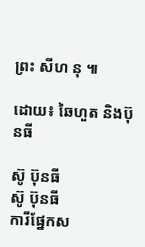ព្រះ សីហ នុ ៕

ដោយ៖ ឆៃហួត និងប៊ុនធី

ស៊ូ ប៊ុនធី
ស៊ូ ប៊ុនធី
ការីផ្នែកស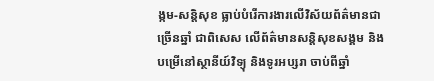ង្កម-សន្តិសុខ ធ្លាប់បំរើការងារលើវិស័យព័ត៌មានជាច្រើនឆ្នាំ ជាពិសេស លើព័ត៌មានសន្តិសុខសង្គម និងបម្រើនៅស្ថានីយ៍វិទ្យុ និងទូរអប្សរា ចាប់ពីឆ្នាំ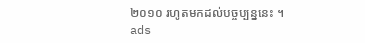២០១០ រហូតមកដល់បច្ចប្បន្ននេះ ។
ads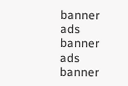banner
ads banner
ads banner